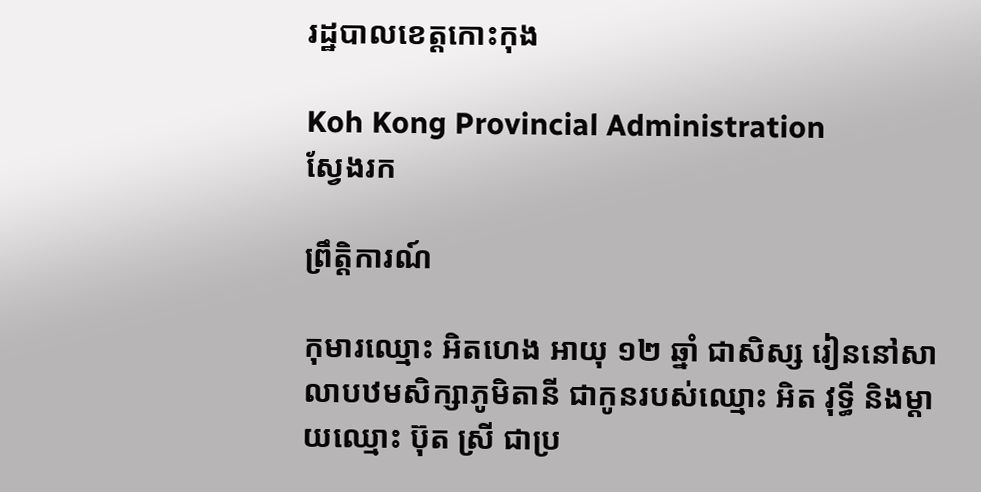រដ្ឋបាលខេត្តកោះកុង

Koh Kong Provincial Administration
ស្វែងរក

ព្រឹត្តិការណ៍

កុមារឈ្មោះ អិតហេង អាយុ ១២ ឆ្នាំ ជាសិស្ស រៀននៅសាលាបឋមសិក្សាភូមិតានី ជាកូនរបស់ឈ្មោះ អិត វុទ្ធី និងម្ដាយឈ្មោះ ប៊ុត ស្រី ជាប្រ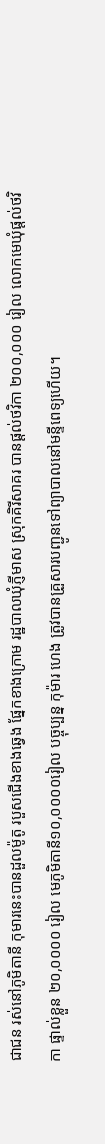ជាជន រស់នៅភូមិតានី កុមារនេះបានដួលម៉ូតូ របួសជើងខាងឆ្វេង ផ្នែកខាងក្រោម រដ្ឋបាលឃុំភ្ញីមាស ស្រុកគិរីសាគរ បានផ្ដល់ថវិកា ២០០,០០០ រៀល លោកមេឃំុផ្ដល់ថវិកា ផ្ទាល់ខ្លួន ២០,០០០០ រៀល មេភូមិតានី១០,០០០០រៀល បច្ចុប្បន្ន កុម៉ារ ហេង ត្រូវបានគ្រួសារបញ្ជូនទៅព្យាបាលនៅមន្ទីពេទ្យហើយ។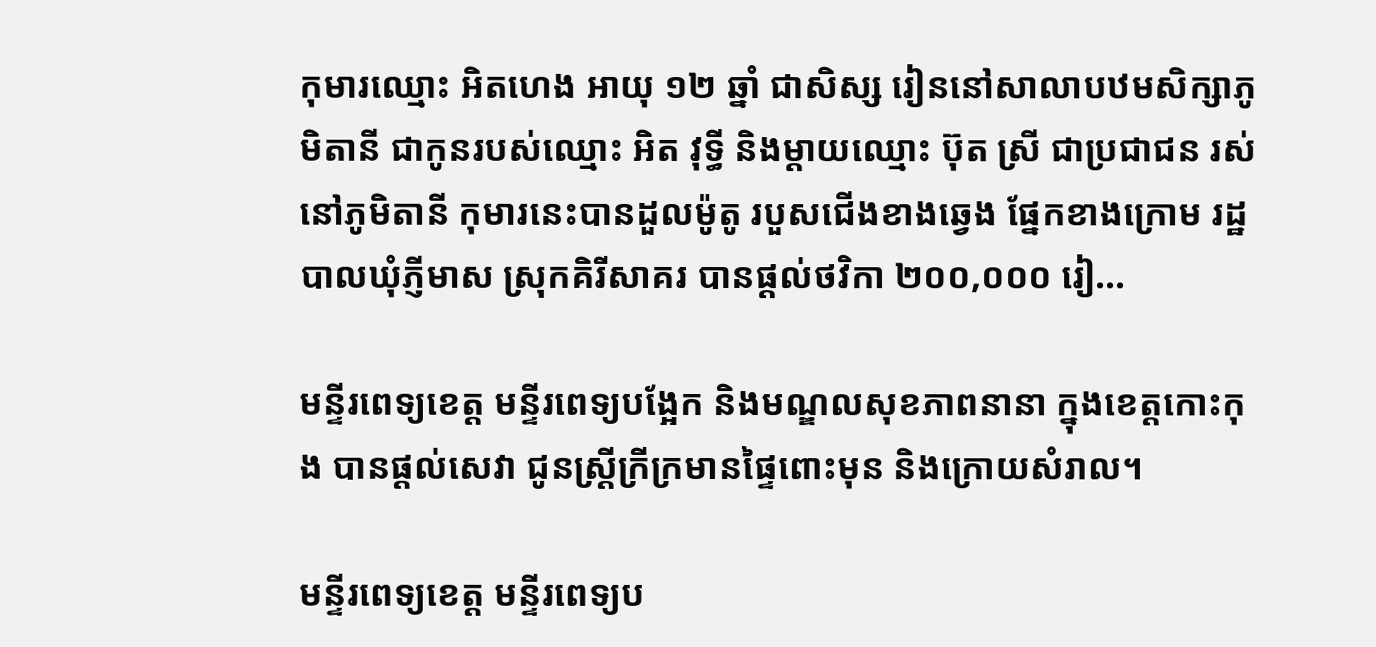កុមារឈ្មោះ អិតហេង អាយុ ១២ ឆ្នាំ ជាសិស្ស រៀននៅសាលាបឋមសិក្សាភូមិតានី ជាកូនរបស់ឈ្មោះ អិត វុទ្ធី និងម្ដាយឈ្មោះ ប៊ុត ស្រី ជាប្រជាជន រស់នៅភូមិតានី កុមារនេះបានដួលម៉ូតូ របួសជើងខាងឆ្វេង ផ្នែកខាងក្រោម រដ្ឋបាលឃុំភ្ញីមាស ស្រុកគិរីសាគរ បានផ្ដល់ថវិកា ២០០,០០០ រៀ...

មន្ទីរពេទ្យខេត្ត មន្ទីរពេទ្យបង្អែក និងមណ្ឌលសុខភាពនានា ក្នុងខេត្តកោះកុង បានផ្ដល់សេវា ជូនស្ត្រីក្រីក្រមានផ្ទៃពោះមុន និងក្រោយសំរាល។

មន្ទីរពេទ្យខេត្ត មន្ទីរពេទ្យប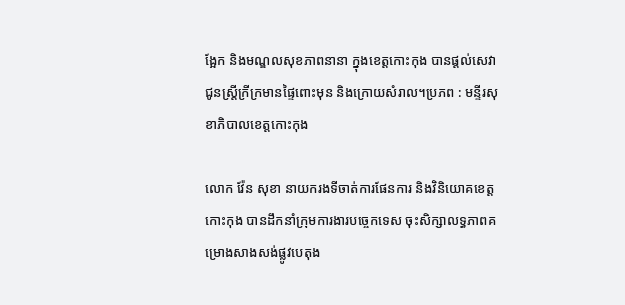ង្អែក និងមណ្ឌលសុខភាពនានា ក្នុងខេត្តកោះកុង បានផ្ដល់សេវា ជូនស្ត្រីក្រីក្រមានផ្ទៃពោះមុន និងក្រោយសំរាល។ប្រភព : មន្ទីរសុខាភិបាលខេត្តកោះកុង

លោក វ៉ែន សុខា នាយករងទីចាត់ការផែនការ និងវិនិយោគខេត្តកោះកុង បានដឹកនាំក្រុមការងារបច្ចេកទេស ចុះសិក្សាលទ្ធភាពគម្រោងសាងសង់ផ្លូវបេតុង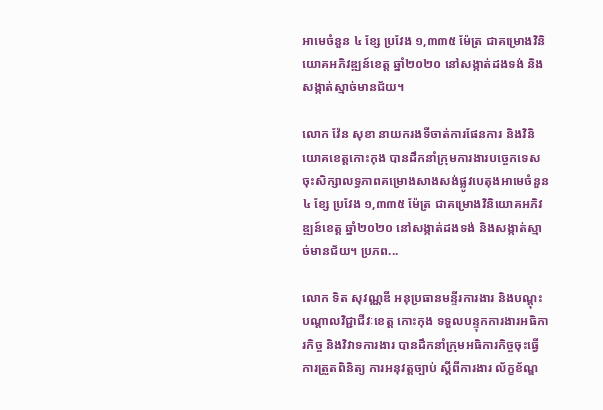អាមេចំនួន ៤ ខ្សែ ប្រវែង ១,៣៣៥ ម៉ែត្រ ជាគម្រោងវិនិយោគអភិវឌ្ឍន៍ខេត្ត ឆ្នាំ២០២០ នៅសង្កាត់ដងទង់ និងសង្កាត់ស្មាច់មានជ័យ។

លោក វ៉ែន សុខា នាយករងទីចាត់ការផែនការ និងវិនិយោគខេត្តកោះកុង បានដឹកនាំក្រុមការងារបច្ចេកទេស ចុះសិក្សាលទ្ធភាពគម្រោងសាងសង់ផ្លូវបេតុងអាមេចំនួន ៤ ខ្សែ ប្រវែង ១,៣៣៥ ម៉ែត្រ ជាគម្រោងវិនិយោគអភិវឌ្ឍន៍ខេត្ត ឆ្នាំ២០២០ នៅសង្កាត់ដងទង់ និងសង្កាត់ស្មាច់មានជ័យ។ ប្រភព...

លោក ទិត សុវណ្ណឌី អនុប្រធានមន្ទីរការងារ និងបណ្ដុះបណ្ដាលវិជ្ជាជីវៈខេត្ត កោះកុង ទទួលបន្ទុកការងារអធិការកិច្ច និងវិវាទការងារ បានដឹកនាំក្រុមអធិការកិច្ចចុះធ្វើការត្រួតពិនិត្យ ការអនុវត្តច្បាប់ ស្ដីពីការងារ ល័ក្ខខ័ណ្ឌ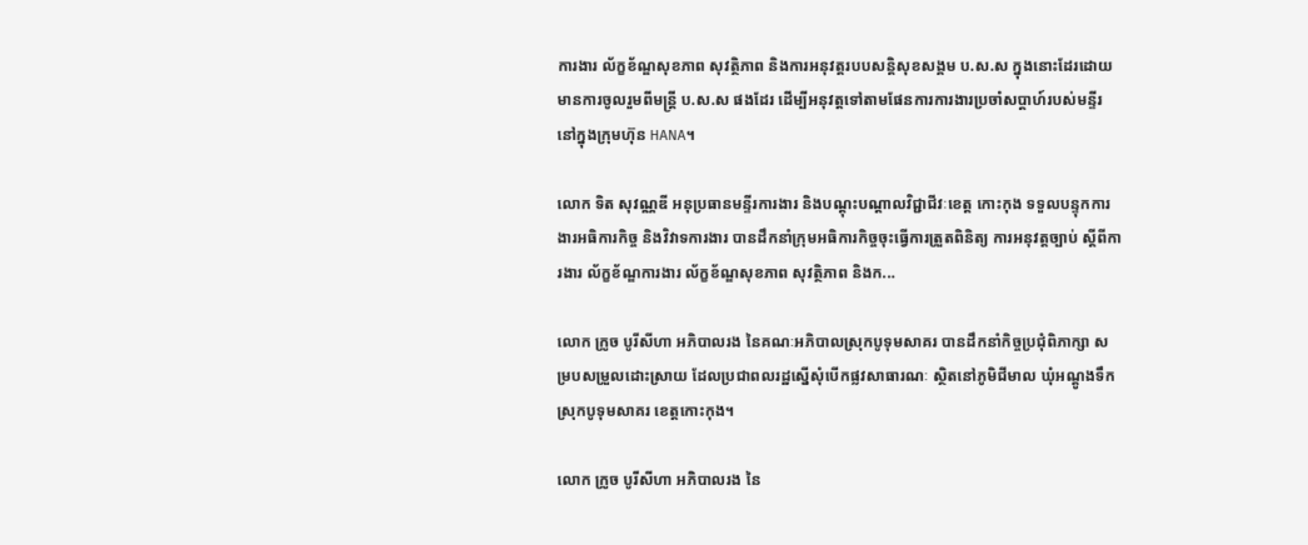ការងារ ល័ក្ខខ័ណ្ឌសុខភាព សុវត្ថិភាព និងការអនុវត្តរបបសន្តិសុខសង្គម ប.ស.ស ក្នុងនោះដែរដោយមានការចូលរួមពីមន្ត្រី ប.ស.ស ផងដែរ ដើម្បីអនុវត្តទៅតាមផែនការការងារប្រចាំសប្ដាហ៍របស់មន្ទីរ នៅក្នុងក្រុមហ៊ុន HANA។

លោក ទិត សុវណ្ណឌី អនុប្រធានមន្ទីរការងារ និងបណ្ដុះបណ្ដាលវិជ្ជាជីវៈខេត្ត កោះកុង ទទួលបន្ទុកការងារអធិការកិច្ច និងវិវាទការងារ បានដឹកនាំក្រុមអធិការកិច្ចចុះធ្វើការត្រួតពិនិត្យ ការអនុវត្តច្បាប់ ស្ដីពីការងារ ល័ក្ខខ័ណ្ឌការងារ ល័ក្ខខ័ណ្ឌសុខភាព សុវត្ថិភាព និងក...

លោក ក្រូច បូរីសីហា អភិបាលរង នៃគណៈអភិបាលស្រុកបូទុមសាគរ បានដឹកនាំកិច្ចប្រជុំពិភាក្សា សម្របសម្រួលដោះស្រាយ ដែលប្រជាពលរដ្ឋស្នើសុំបើកផ្លវសាធារណៈ ស្ថិតនៅភូមិជីមាល ឃុំអណ្ដូងទឹក ស្រុកបូទុមសាគរ ខេត្តកោះកុង។

លោក ក្រូច បូរីសីហា អភិបាលរង នៃ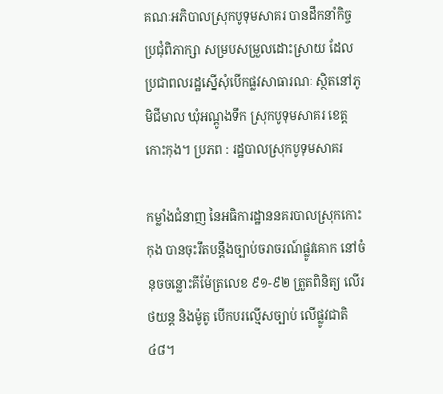គណៈអភិបាលស្រុកបូទុមសាគរ បានដឹកនាំកិច្ចប្រជុំពិភាក្សា សម្របសម្រួលដោះស្រាយ ដែលប្រជាពលរដ្ឋស្នើសុំបើកផ្លវសាធារណៈ ស្ថិតនៅភូមិជីមាល ឃុំអណ្ដូងទឹក ស្រុកបូទុមសាគរ ខេត្តកោះកុង។ ប្រភព : រដ្ឋបាលស្រុកបូទុមសាគរ

កម្លាំងជំនាញ នៃអធិការដ្ឋាននគរបាលស្រុកកោះកុង បានចុះរឹតបន្តឹងច្បាប់ចរាចរណ៍ផ្លូវគោក នៅចំនុចចន្លោះគីម៉ែត្រលេខ ៩១-៩២ ត្រួតពិនិត្យ លើរថយន្ត និងម៉ូតូ បើកបរល្មើសច្បាប់ លើផ្លូវជាតិ៤៨។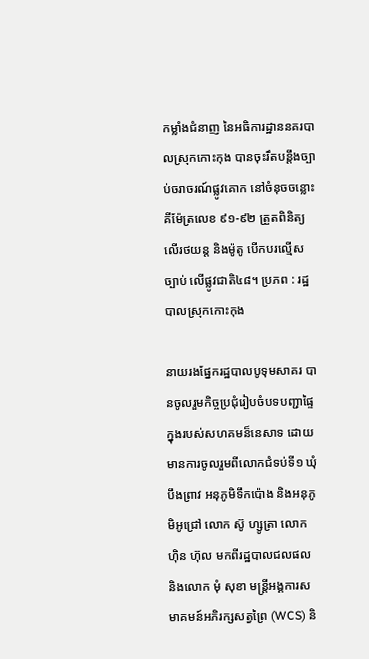កម្លាំងជំនាញ នៃអធិការដ្ឋាននគរបាលស្រុកកោះកុង បានចុះរឹតបន្តឹងច្បាប់ចរាចរណ៍ផ្លូវគោក នៅចំនុចចន្លោះគីម៉ែត្រលេខ ៩១-៩២ ត្រួតពិនិត្យ លើរថយន្ត និងម៉ូតូ បើកបរល្មើសច្បាប់ លើផ្លូវជាតិ៤៨។ ប្រភព : រដ្ឋបាលស្រុកកោះកុង

នាយរងផ្នែករដ្ឋបាលបូទុមសាគរ បានចូលរួមកិច្ចប្រជុំរៀបចំបទបញ្ជាផ្ទៃក្នុងរបស់សហគមន៏នេសាទ ដោយមានការចូលរួមពីលោកជំទប់ទី១ ឃុំបឹងព្រាវ អនុភូមិទឹកប៉ោង និងអនុភូមិអូជ្រៅ លោក ស៊ូ ហ្សូត្រា លោក ហ៊ិន ហ៊ុល មកពីរដ្ឋបាលជលផល និងលោក មុំ សុខា មន្រ្តីអង្គការសមាគមន៍អភិរក្សសត្វព្រៃ (WCS) និ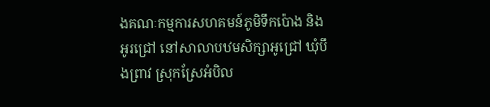ងគណៈកម្មការសហគមន៍ភូមិទឹកប៉ោង និងអូរជ្រៅ នៅសាលាបឋមសិក្សាអូជ្រៅ ឃុំបឹងព្រាវ ស្រុកស្រែអំបិល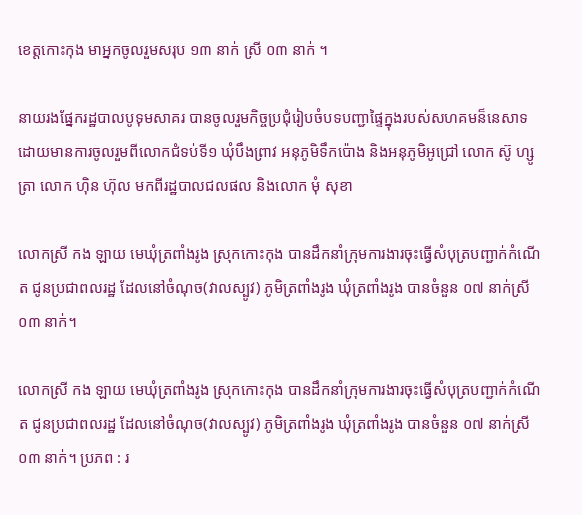ខេត្តកោះកុង មាអ្នកចូលរួមសរុប ១៣ នាក់ ស្រី ០៣ នាក់ ។

នាយរងផ្នែករដ្ឋបាលបូទុមសាគរ បានចូលរួមកិច្ចប្រជុំរៀបចំបទបញ្ជាផ្ទៃក្នុងរបស់សហគមន៏នេសាទ ដោយមានការចូលរួមពីលោកជំទប់ទី១ ឃុំបឹងព្រាវ អនុភូមិទឹកប៉ោង និងអនុភូមិអូជ្រៅ លោក ស៊ូ ហ្សូត្រា លោក ហ៊ិន ហ៊ុល មកពីរដ្ឋបាលជលផល និងលោក មុំ សុខា

លោកស្រី កង ឡាយ មេឃុំត្រពាំងរូង ស្រុកកោះកុង បានដឹកនាំក្រុមការងារចុះធ្វើសំបុត្របញ្ជាក់កំណើត ជូនប្រជាពលរដ្ឋ ដែលនៅចំណុច(វាលស្បូវ) ភូមិត្រពាំងរូង ឃុំត្រពាំងរូង បានចំនួន ០៧ នាក់ស្រី ០៣ នាក់។

លោកស្រី កង ឡាយ មេឃុំត្រពាំងរូង ស្រុកកោះកុង បានដឹកនាំក្រុមការងារចុះធ្វើសំបុត្របញ្ជាក់កំណើត ជូនប្រជាពលរដ្ឋ ដែលនៅចំណុច(វាលស្បូវ) ភូមិត្រពាំងរូង ឃុំត្រពាំងរូង បានចំនួន ០៧ នាក់ស្រី ០៣ នាក់។ ប្រភព : រ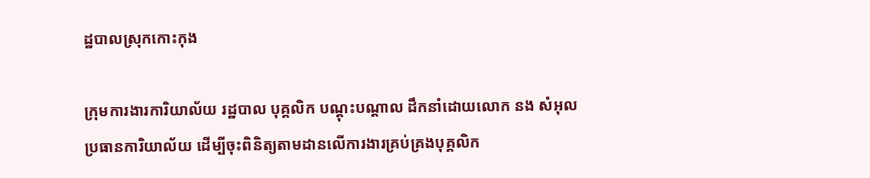ដ្ឋបាលស្រុកកោះកុង

ក្រុមការងារការិយាល័យ រដ្ឋបាល បុគ្គលិក បណ្តុះបណ្តាល ដឹកនាំដោយលោក នង សំអុល ប្រធានការិយាល័យ ដើម្បីចុះពិនិត្យតាមដានលើការងារគ្រប់គ្រងបុគ្គលិក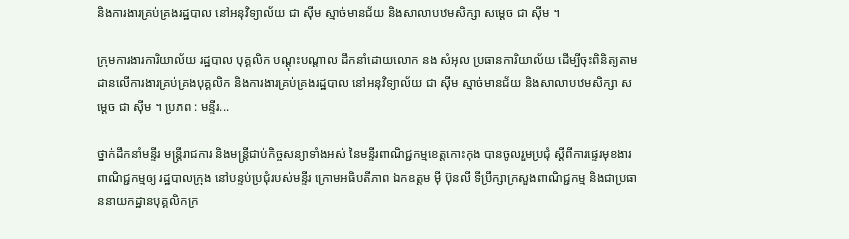និងការងារគ្រប់គ្រងរដ្ឋបាល នៅអនុវិទ្យាល័យ ជា ស៊ីម ស្មាច់មានជ័យ និងសាលាបឋមសិក្សា សម្តេច ជា ស៊ីម ។

ក្រុមការងារការិយាល័យ រដ្ឋបាល បុគ្គលិក បណ្តុះបណ្តាល ដឹកនាំដោយលោក នង សំអុល ប្រធានការិយាល័យ ដើម្បីចុះពិនិត្យតាមដានលើការងារគ្រប់គ្រងបុគ្គលិក និងការងារគ្រប់គ្រងរដ្ឋបាល នៅអនុវិទ្យាល័យ ជា ស៊ីម ស្មាច់មានជ័យ និងសាលាបឋមសិក្សា សម្តេច ជា ស៊ីម ។ ប្រភព : មន្ទីរ...

ថ្នាក់ដឹកនាំមន្ទីរ មន្ត្រីរាជការ និងមន្ត្រីជាប់កិច្ចសន្យាទាំងអស់ នៃមន្ទីរពាណិជ្ជកម្មខេត្តកោះកុង បានចូលរួមប្រជុំ ស្តីពីការផ្ទេរមុខងារពាណិជ្ជកម្មឲ្យ រដ្ឋបាលក្រុង នៅបន្ទប់ប្រជុំរបស់មន្ទីរ ក្រោមអធិបតីភាព ឯកឧត្តម ម៉ី ប៊ុនលី ទីប្រឹក្សាក្រសួងពាណិជ្ជកម្ម និងជាប្រធាននាយកដ្ឋានបុគ្គលិកក្រ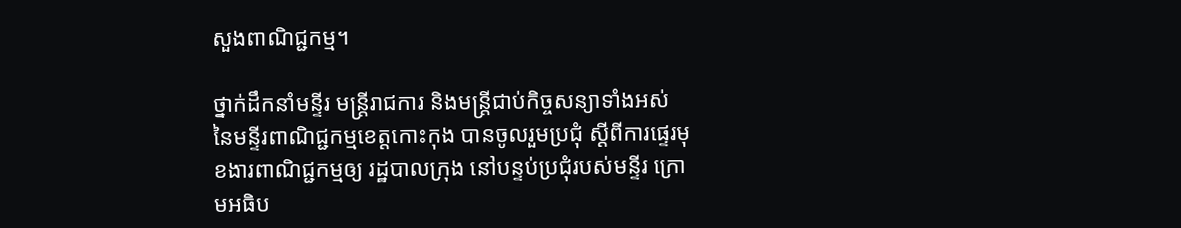សួងពាណិជ្ជកម្ម។

ថ្នាក់ដឹកនាំមន្ទីរ មន្ត្រីរាជការ និងមន្ត្រីជាប់កិច្ចសន្យាទាំងអស់ នៃមន្ទីរពាណិជ្ជកម្មខេត្តកោះកុង បានចូលរួមប្រជុំ ស្តីពីការផ្ទេរមុខងារពាណិជ្ជកម្មឲ្យ រដ្ឋបាលក្រុង នៅបន្ទប់ប្រជុំរបស់មន្ទីរ ក្រោមអធិប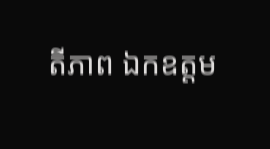តីភាព ឯកឧត្តម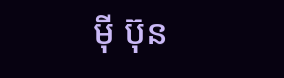ម៉ី ប៊ុន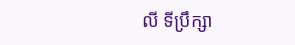លី ទីប្រឹក្សា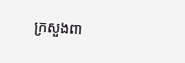ក្រសួងពា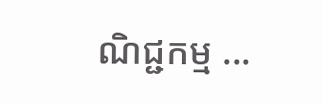ណិជ្ជកម្ម ...